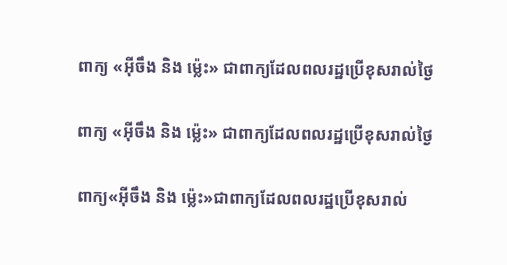ពាក្យ «អុីចឹង និង ម៉្លេះ» ជាពាក្យដែលពលរដ្ឋប្រើខុសរាល់ថ្ងៃ

ពាក្យ «អុីចឹង និង ម៉្លេះ» ជាពាក្យដែលពលរដ្ឋប្រើខុសរាល់ថ្ងៃ

ពាក្យ«អុីចឹង និង ម៉្លេះ»ជាពាក្យដែលពលរដ្ឋប្រើខុសរាល់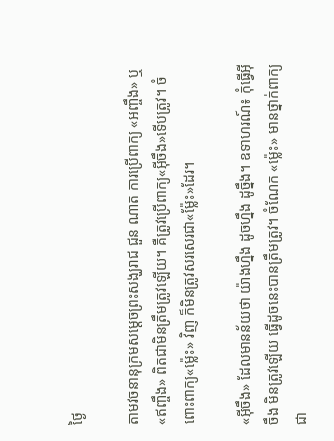ថ្ងៃ

តាមវចនានុក្រមសម្តេចព្រះសង្ឃរាជ ជួន ណាត ការប្រើពាក្យ «អញ្ចឹង» ឬ «ឥញ្ចឹង» ពិតជាមិនត្រឹមត្រូវឡើយ។ គឺត្រូវប្រើពាក្យ«អ៊ីចឹង»ទើបត្រូវ។ ចំពោះពាក្យ«ម្ល៉េះ» វិញ ក៏មិនត្រូវសរសេរជា«ម្ល៉ែះ»ដែរ។

«អ៊ីចឹង» ដែលមានន័យថា យ៉ាងហ្នឹង ដូចហ្នឹង ដូច្នឹង។ ឧទាហរណ៍៖ កុំធ្វើអ៊ីចឹង មិនត្រូវឡើយ ធ្វើដូចនេះបានត្រឹមត្រូវ។ ចំណែក «ម្ល៉េះ» មានថ្នាក់ពាក្យជា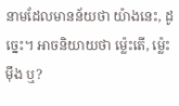នាមដែលមានន័យថា យ៉ាងនេះ, ដូច្នេះ។ អាចនិយាយថា ម្ល៉េះតើ, ម្ល៉េះម៉ឹង ឬ?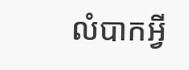លំបាកអ្វី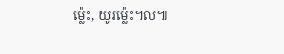ម្ល៉េះ, យូរម្ល៉េះ។ល៕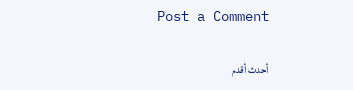Post a Comment

أحدث أقدم